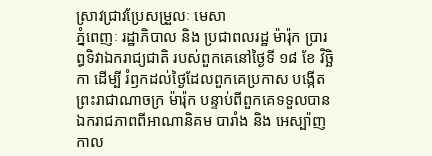ស្រាវជ្រាវប្រែសម្រួលៈ មេសា
ភ្នំពេញៈ រដ្ឋាភិបាល និង ប្រជាពលរដ្ឋ ម៉ារ៉ុក ប្រារព្ធទិវាឯករាជ្យជាតិ របស់ពួកគេនៅថ្ងៃទី ១៨ ខែ វិច្ឆិកា ដើម្បី រំឭកដល់ថ្ងៃដែលពួកគេប្រកាស បង្កើតព្រះរាជាណាចក្រ ម៉ារ៉ុក បន្ទាប់ពីពួកគេទទួលបានឯករាជភាពពីអាណានិគម បារាំង និង អេស្ប៉ាញ កាល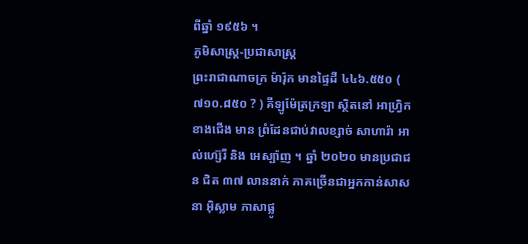ពីឆ្នាំ ១៩៥៦ ។
ភូមិសាស្ត្រ-ប្រជាសាស្ត្រ
ព្រះរាជាណាចក្រ ម៉ារ៉ុក មានផ្ទៃដី ៤៤៦.៥៥០ ( ៧១០.៨៥០ ? ) គីឡូម៉ែត្រក្រឡា ស្ថិតនៅ អាហ្វ្រិក ខាងជើង មាន ព្រំដែនជាប់វាលខ្សាច់ សាហារ៉ា អាល់ហ្ស៊េរី និង អេស្ប៉ាញ ។ ឆ្នាំ ២០២០ មានប្រជាជន ជិត ៣៧ លាននាក់ ភាគច្រើនជាអ្នកកាន់សាសនា អ៊ិស្លាម ភាសាផ្លូ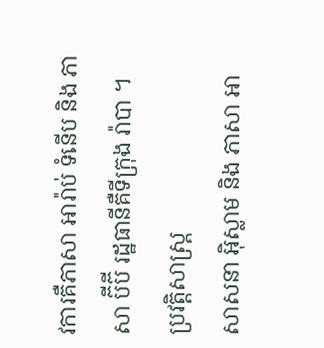វការគឺភាសា អារ៉ាប់ ទំនើប និង ភាសា ប៊ីប៊ី រដ្ឋធានីគឺទីក្រុង រ៉ាបា ។
ប្រវត្តិសាស្ត្រ
សាសនា អ៊ិស្លាម និង ភាសា អា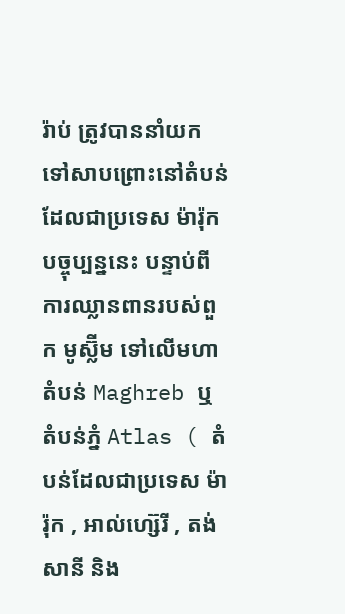រ៉ាប់ ត្រូវបាននាំយកទៅសាបព្រោះនៅតំបន់ដែលជាប្រទេស ម៉ារ៉ុក បច្ចុប្បន្ននេះ បន្ទាប់ពីការឈ្លានពានរបស់ពួក មូស្ល៊ីម ទៅលើមហាតំបន់ Maghreb ឬ តំបន់ភ្នំ Atlas ( តំបន់ដែលជាប្រទេស ម៉ារ៉ុក , អាល់ហ្ស៊េរី , តង់សានី និង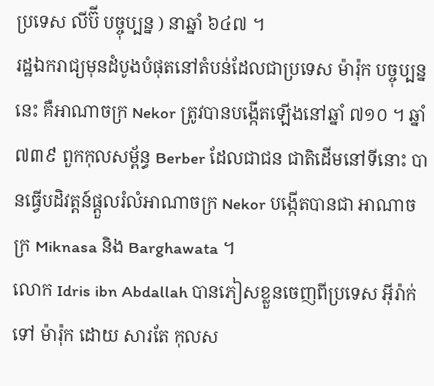ប្រទេស លីប៊ី បច្ចុប្បន្ន ) នាឆ្នាំ ៦៤៧ ។
រដ្ឋឯករាជ្យមុនដំបូងបំផុតនៅតំបន់ដែលជាប្រទេស ម៉ារ៉ុក បច្ចុប្បន្ននេះ គឺអាណាចក្រ Nekor ត្រូវបានបង្កើតឡើងនៅឆ្នាំ ៧១០ ។ ឆ្នាំ ៧៣៩ ពួកកុលសម្ព័ន្ធ Berber ដែលជាជន ជាតិដើមនៅទីនោះ បានធ្វើបដិវត្តន៍ផ្តួលរំលំអាណាចក្រ Nekor បង្កើតបានជា អាណាចក្រ Miknasa និង Barghawata ។
លោក Idris ibn Abdallah បានភៀសខ្លួនចេញពីប្រទេស អ៊ីរ៉ាក់ ទៅ ម៉ារ៉ុក ដោយ សារតែ កុលស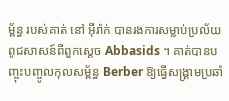ម្ព័ន្ធ របស់គាត់ នៅ អ៊ីរ៉ាក់ បានរងការសម្លាប់ប្រល័យពូជសាសន៍ពីពួកស្តេច Abbasids ។ គាត់បានបញ្ចុះបញ្ចូលកុលសម្ព័ន្ធ Berber ឱ្យធ្វើសង្គ្រាមប្រឆាំ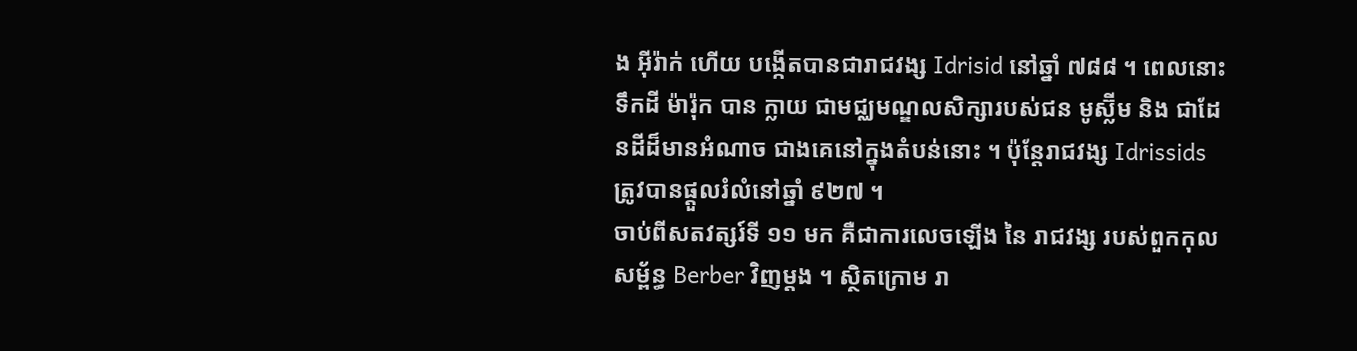ង អ៊ីរ៉ាក់ ហើយ បង្កើតបានជារាជវង្ស Idrisid នៅឆ្នាំ ៧៨៨ ។ ពេលនោះ ទឹកដី ម៉ារ៉ុក បាន ក្លាយ ជាមជ្ឈមណ្ឌលសិក្សារបស់ជន មូស្ល៊ីម និង ជាដែនដីដ៏មានអំណាច ជាងគេនៅក្នុងតំបន់នោះ ។ ប៉ុន្តែរាជវង្ស Idrissids ត្រូវបានផ្តួលរំលំនៅឆ្នាំ ៩២៧ ។
ចាប់ពីសតវត្សរ៍ទី ១១ មក គឺជាការលេចឡើង នៃ រាជវង្ស របស់ពួកកុលសម្ព័ន្ធ Berber វិញម្តង ។ ស្ថិតក្រោម រា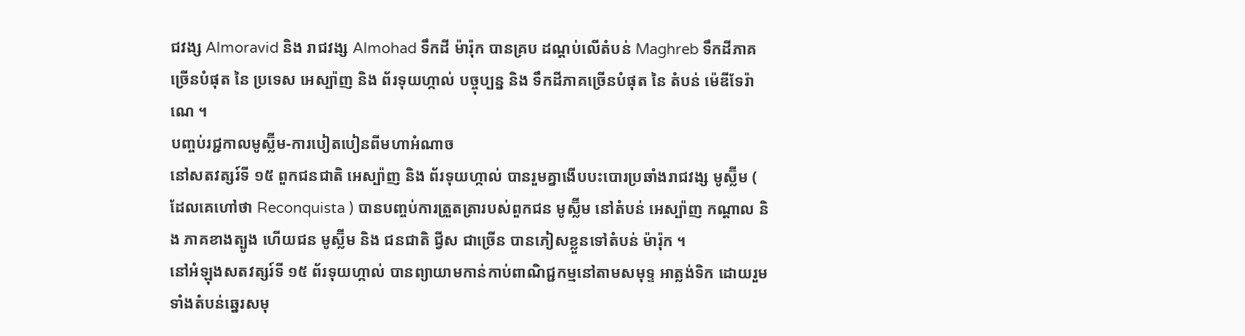ជវង្ស Almoravid និង រាជវង្ស Almohad ទឹកដី ម៉ារ៉ុក បានគ្រប ដណ្តប់លើតំបន់ Maghreb ទឹកដីភាគច្រើនបំផុត នៃ ប្រទេស អេស្ប៉ាញ និង ព័រទុយហ្កាល់ បច្ចុប្បន្ន និង ទឹកដីភាគច្រើនបំផុត នៃ តំបន់ ម៉េឌីទែរ៉ាណេ ។
បញ្ចប់រជ្ជកាលមូស្ល៊ីម-ការបៀតបៀនពីមហាអំណាច
នៅសតវត្សរ៍ទី ១៥ ពួកជនជាតិ អេស្ប៉ាញ និង ព័រទុយហ្កាល់ បានរួមគ្នាងើបបះបោរប្រឆាំងរាជវង្ស មូស្ល៊ីម ( ដែលគេហៅថា Reconquista ) បានបញ្ចប់ការត្រួតត្រារបស់ពួកជន មូស្ល៊ីម នៅតំបន់ អេស្ប៉ាញ កណ្តាល និង ភាគខាងត្បូង ហើយជន មូស្ល៊ីម និង ជនជាតិ ជ្វីស ជាច្រើន បានភៀសខ្លួនទៅតំបន់ ម៉ារ៉ុក ។
នៅអំឡុងសតវត្សរ៍ទី ១៥ ព័រទុយហ្កាល់ បានព្យាយាមកាន់កាប់ពាណិជ្ជកម្មនៅតាមសមុទ្ទ អាត្លង់ទិក ដោយរួមទាំងតំបន់ឆ្នេរសមុ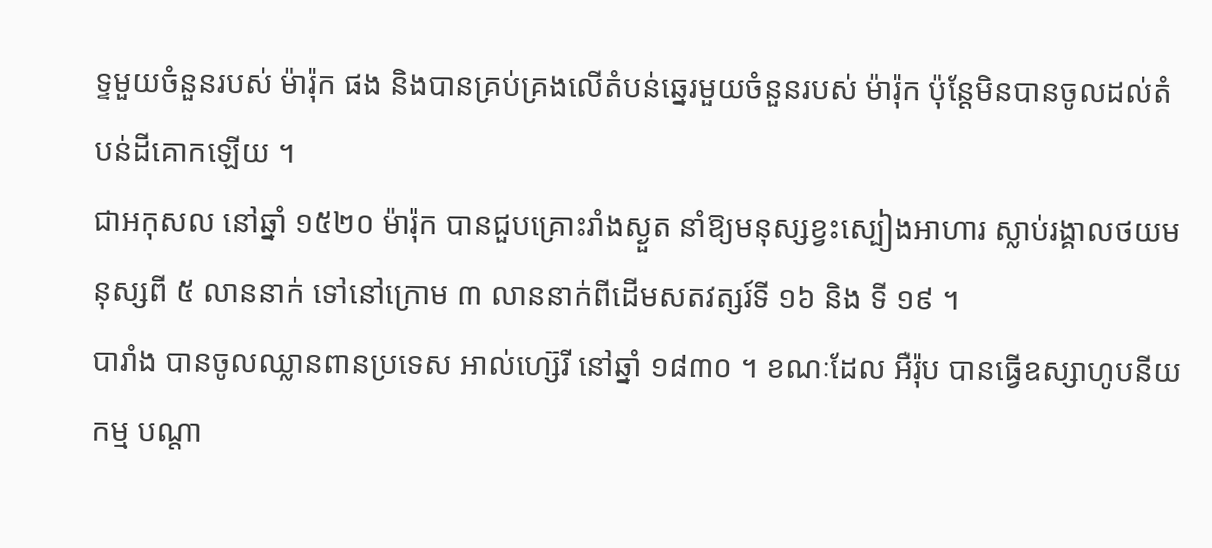ទ្ទមួយចំនួនរបស់ ម៉ារ៉ុក ផង និងបានគ្រប់គ្រងលើតំបន់ឆ្នេរមួយចំនួនរបស់ ម៉ារ៉ុក ប៉ុន្តែមិនបានចូលដល់តំបន់ដីគោកឡើយ ។
ជាអកុសល នៅឆ្នាំ ១៥២០ ម៉ារ៉ុក បានជួបគ្រោះរាំងស្ងួត នាំឱ្យមនុស្សខ្វះស្បៀងអាហារ ស្លាប់រង្គាលថយមនុស្សពី ៥ លាននាក់ ទៅនៅក្រោម ៣ លាននាក់ពីដើមសតវត្សរ៍ទី ១៦ និង ទី ១៩ ។
បារាំង បានចូលឈ្លានពានប្រទេស អាល់ហ្ស៊េរី នៅឆ្នាំ ១៨៣០ ។ ខណៈដែល អឺរ៉ុប បានធ្វើឧស្សាហូបនីយកម្ម បណ្តា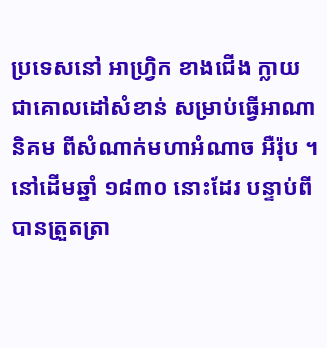ប្រទេសនៅ អាហ្វ្រិក ខាងជើង ក្លាយជាគោលដៅសំខាន់ សម្រាប់ធ្វើអាណានិគម ពីសំណាក់មហាអំណាច អឺរ៉ុប ។ នៅដើមឆ្នាំ ១៨៣០ នោះដែរ បន្ទាប់ពីបានត្រួតត្រា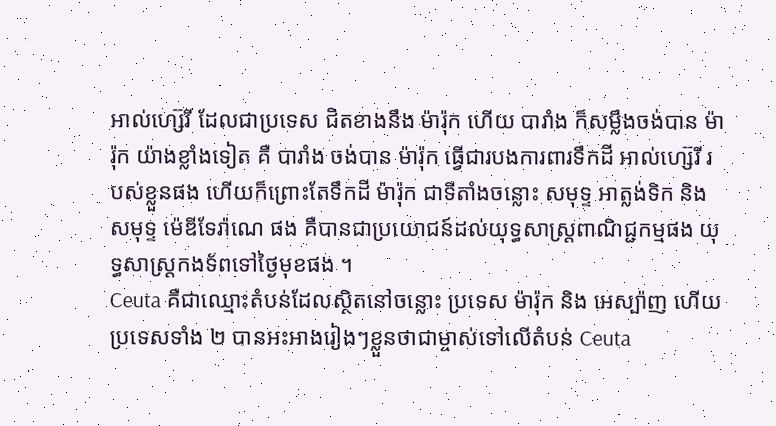អាល់ហ្ស៊េរី ដែលជាប្រទេស ជិតខាងនឹង ម៉ារ៉ុក ហើយ បារាំង ក៏សម្លឹងចង់បាន ម៉ារ៉ុក យ៉ាងខ្លាំងទៀត គឺ បារាំង ចង់បាន ម៉ារ៉ុក ធ្វើជារបងការពារទឹកដី អាល់ហ្ស៊េរី របស់ខ្លួនផង ហើយក៏ព្រោះតែទឹកដី ម៉ារ៉ុក ជាទីតាំងចន្លោះ សមុទ្ទ អាត្លង់ទិក និង សមុទ្ទ ម៉េឌីទែរ៉ាណេ ផង គឺបានជាប្រយោជន៍ដល់យុទ្ធសាស្ត្រពាណិជ្ជកម្មផង យុទ្ធសាស្ត្រកងទ័ពទៅថ្ងៃមុខផង ។
Ceuta គឺជាឈ្មោះតំបន់ដែលស្ថិតនៅចន្លោះ ប្រទេស ម៉ារ៉ុក និង អេស្ប៉ាញ ហើយប្រទេសទាំង ២ បានអះអាងរៀងៗខ្លួនថាជាម្ចាស់ទៅលើតំបន់ Ceuta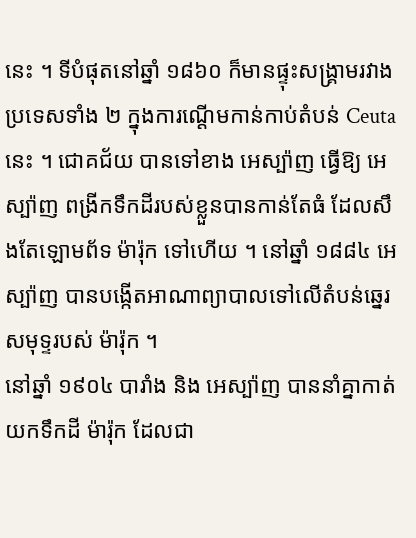នេះ ។ ទីបំផុតនៅឆ្នាំ ១៨៦០ ក៏មានផ្ទុះសង្គ្រាមរវាងប្រទេសទាំង ២ ក្នុងការណ្ដើមកាន់កាប់តំបន់ Ceuta នេះ ។ ជោគជ័យ បានទៅខាង អេស្ប៉ាញ ធ្វើឱ្យ អេស្ប៉ាញ ពង្រីកទឹកដីរបស់ខ្លួនបានកាន់តែធំ ដែលសឹងតែឡោមព័ទ ម៉ារ៉ុក ទៅហើយ ។ នៅឆ្នាំ ១៨៨៤ អេស្ប៉ាញ បានបង្កើតអាណាព្យាបាលទៅលើតំបន់ឆ្នេរសមុទ្ទរបស់ ម៉ារ៉ុក ។
នៅឆ្នាំ ១៩០៤ បារាំង និង អេស្ប៉ាញ បាននាំគ្នាកាត់យកទឹកដី ម៉ារ៉ុក ដែលជា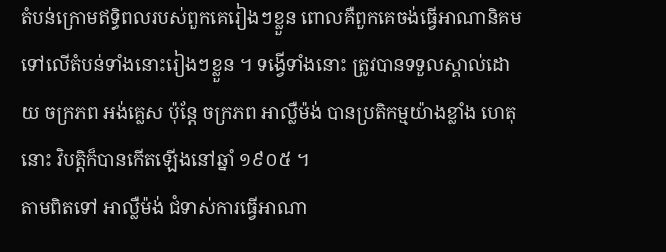តំបន់ក្រោមឥទ្ធិពលរបស់ពួកគេរៀងៗខ្លួន ពោលគឺពួកគេចង់ធ្វើអាណានិគមទៅលើតំបន់ទាំងនោះរៀងៗខ្លួន ។ ទង្វើទាំងនោះ ត្រូវបានទទួលស្គាល់ដោយ ចក្រភព អង់គ្លេស ប៉ុន្តែ ចក្រភព អាល្លឺម៉ង់ បានប្រតិកម្មយ៉ាងខ្លាំង ហេតុនោះ វិបត្តិក៏បានកើតឡើងនៅឆ្នាំ ១៩០៥ ។
តាមពិតទៅ អាល្លឺម៉ង់ ជំទាស់ការធ្វើអាណា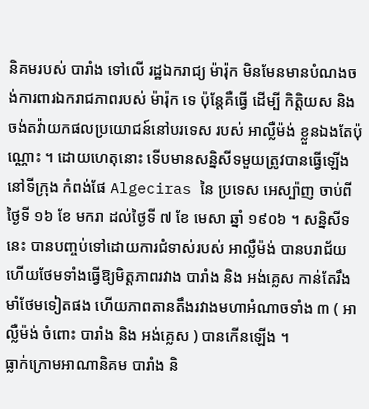និគមរបស់ បារាំង ទៅលើ រដ្ឋឯករាជ្យ ម៉ារ៉ុក មិនមែនមានបំណងចង់ការពារឯករាជភាពរបស់ ម៉ារ៉ុក ទេ ប៉ុន្តែគឺធ្វើ ដើម្បី កិត្តិយស និង ចង់តវ៉ាយកផលប្រយោជន៍នៅបរទេស របស់ អាល្លឺម៉ង់ ខ្លួនឯងតែប៉ុណ្ណោះ ។ ដោយហេតុនោះ ទើបមានសន្និសីទមួយត្រូវបានធ្វើឡើងនៅទីក្រុង កំពង់ផែ Algeciras នៃ ប្រទេស អេស្ប៉ាញ ចាប់ពីថ្ងៃទី ១៦ ខែ មករា ដល់ថ្ងៃទី ៧ ខែ មេសា ឆ្នាំ ១៩០៦ ។ សន្និសីទនេះ បានបញ្ចប់ទៅដោយការជំទាស់របស់ អាល្លឺម៉ង់ បានបរាជ័យ ហើយថែមទាំងធ្វើឱ្យមិត្តភាពរវាង បារាំង និង អង់គ្លេស កាន់តែរឹងមាំថែមទៀតផង ហើយភាពតានតឹងរវាងមហាអំណាចទាំង ៣ ( អាល្លឺម៉ង់ ចំពោះ បារាំង និង អង់គ្លេស ) បានកើនឡើង ។
ធ្លាក់ក្រោមអាណានិគម បារាំង និ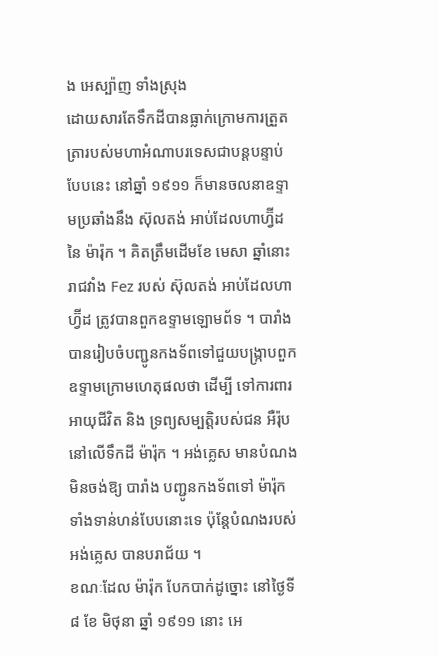ង អេស្ប៉ាញ ទាំងស្រុង
ដោយសារតែទឹកដីបានធ្លាក់ក្រោមការត្រួតត្រារបស់មហាអំណាបរទេសជាបន្តបន្ទាប់បែបនេះ នៅឆ្នាំ ១៩១១ ក៏មានចលនាឧទ្ទាមប្រឆាំងនឹង ស៊ុលតង់ អាប់ដែលហាហ្វ៊ីដ នៃ ម៉ារ៉ុក ។ គិតត្រឹមដើមខែ មេសា ឆ្នាំនោះ រាជវាំង Fez របស់ ស៊ុលតង់ អាប់ដែលហាហ្វ៊ីដ ត្រូវបានពួកឧទ្ទាមឡោមព័ទ ។ បារាំង បានរៀបចំបញ្ជូនកងទ័ពទៅជួយបង្ក្រាបពួកឧទ្ទាមក្រោមហេតុផលថា ដើម្បី ទៅការពារអាយុជីវិត និង ទ្រព្យសម្បត្តិរបស់ជន អឺរ៉ុប នៅលើទឹកដី ម៉ារ៉ុក ។ អង់គ្លេស មានបំណងមិនចង់ឱ្យ បារាំង បញ្ជូនកងទ័ពទៅ ម៉ារ៉ុក ទាំងទាន់ហន់បែបនោះទេ ប៉ុន្តែបំណងរបស់ អង់គ្លេស បានបរាជ័យ ។
ខណៈដែល ម៉ារ៉ុក បែកបាក់ដូច្នោះ នៅថ្ងៃទី ៨ ខែ មិថុនា ឆ្នាំ ១៩១១ នោះ អេ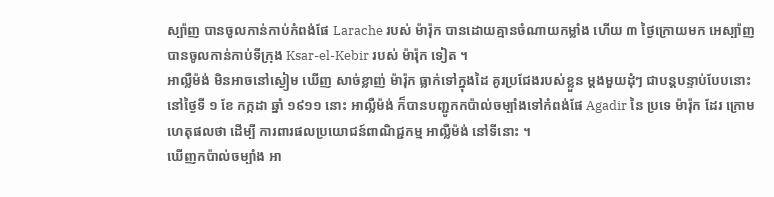ស្ប៉ាញ បានចូលកាន់កាប់កំពង់ផែ Larache របស់ ម៉ារ៉ុក បានដោយគ្មានចំណាយកម្លាំង ហើយ ៣ ថ្ងៃក្រោយមក អេស្ប៉ាញ បានចូលកាន់កាប់ទីក្រុង Ksar-el-Kebir របស់ ម៉ារ៉ុក ទៀត ។
អាល្លឺម៉ង់ មិនអាចនៅស្ងៀម ឃើញ សាច់ខ្លាញ់ ម៉ារ៉ុក ធ្លាក់ទៅក្នុងដៃ គូរប្រជែងរបស់ខ្លួន ម្តងមួយដុំៗ ជាបន្តបន្ទាប់បែបនោះ នៅថ្ងៃទី ១ ខែ កក្កដា ឆ្នាំ ១៩១១ នោះ អាល្លឺម៉ង់ ក៏បានបញ្ជូកកប៉ាល់ចម្បាំងទៅកំពង់ផែ Agadir នៃ ប្រទេ ម៉ារ៉ុក ដែរ ក្រោមហេតុផលថា ដើម្បី ការពារផលប្រយោជន៍ពាណិជ្ជកម្ម អាល្លឺម៉ង់ នៅទីនោះ ។
ឃើញកប៉ាល់ចម្បាំង អា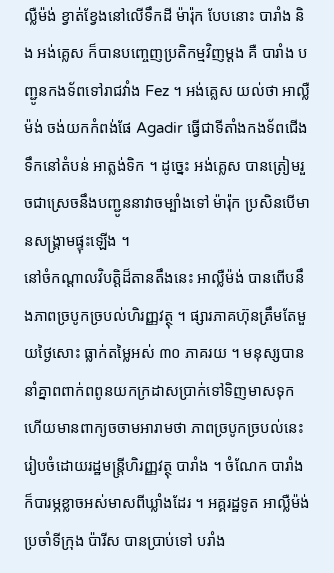ល្លឺម៉ង់ ខ្វាត់ខ្វែងនៅលើទឹកដី ម៉ារ៉ុក បែបនោះ បារាំង និង អង់គ្លេស ក៏បានបញ្ចេញប្រតិកម្មវិញម្តង គឺ បារាំង បញ្ជូនកងទ័ពទៅរាជវាំង Fez ។ អង់គ្លេស យល់ថា អាល្លឺម៉ង់ ចង់យកកំពង់ផែ Agadir ធ្វើជាទីតាំងកងទ័ពជើងទឹកនៅតំបន់ អាត្លង់ទិក ។ ដូច្នេះ អង់គ្លេស បានត្រៀមរួចជាស្រេចនឹងបញ្ជូននាវាចម្បាំងទៅ ម៉ារ៉ុក ប្រសិនបើមានសង្គ្រាមផ្ទុះឡើង ។
នៅចំកណ្តាលវិបត្តិដ៏តានតឹងនេះ អាល្លឺម៉ង់ បានពើបនឹងភាពច្របូកច្របល់ហិរញ្ញវត្ថុ ។ ផ្សារភាគហ៊ុនត្រឹមតែមួយថ្ងៃសោះ ធ្លាក់តម្លៃអស់ ៣០ ភាគរយ ។ មនុស្សបាននាំគ្នាពពាក់ពពូនយកក្រដាសប្រាក់ទៅទិញមាសទុក ហើយមានពាក្យចចាមអារាមថា ភាពច្របូកច្របល់នេះ រៀបចំដោយរដ្ឋមន្ត្រីហិរញ្ញវត្ថុ បារាំង ។ ចំណែក បារាំង ក៏បារម្ភខ្លាចអស់មាសពីឃ្លាំងដែរ ។ អគ្គរដ្ឋទូត អាល្លឺម៉ង់ ប្រចាំទីក្រុង ប៉ារីស បានប្រាប់ទៅ បរាំង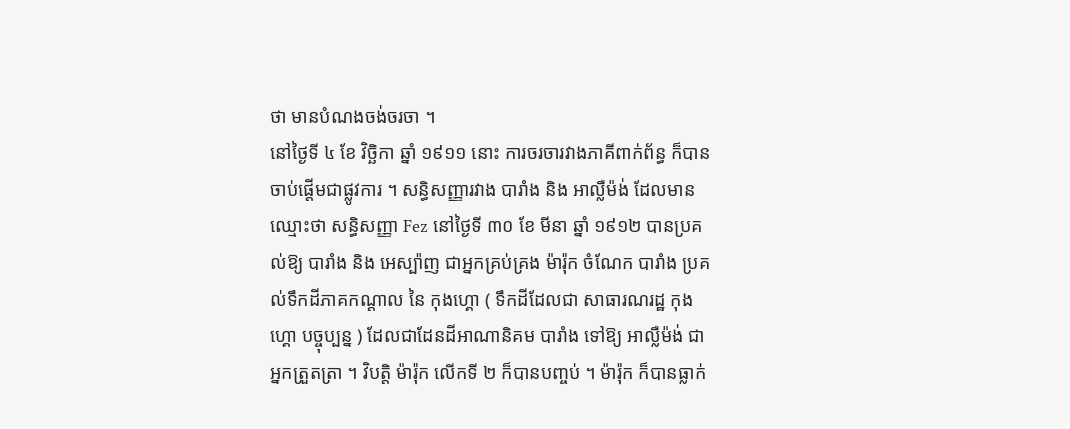ថា មានបំណងចង់ចរចា ។
នៅថ្ងៃទី ៤ ខែ វិច្ឆិកា ឆ្នាំ ១៩១១ នោះ ការចរចារវាងភាគីពាក់ព័ន្ធ ក៏បានចាប់ផ្តើមជាផ្លូវការ ។ សន្ធិសញ្ញារវាង បារាំង និង អាល្លឺម៉ង់ ដែលមានឈ្មោះថា សន្ធិសញ្ញា Fez នៅថ្ងៃទី ៣០ ខែ មីនា ឆ្នាំ ១៩១២ បានប្រគល់ឱ្យ បារាំង និង អេស្ប៉ាញ ជាអ្នកគ្រប់គ្រង ម៉ារ៉ុក ចំណែក បារាំង ប្រគល់ទឹកដីភាគកណ្តាល នៃ កុងហ្គោ ( ទឹកដីដែលជា សាធារណរដ្ឋ កុងហ្គោ បច្ចុប្បន្ន ) ដែលជាដែនដីអាណានិគម បារាំង ទៅឱ្យ អាល្លឺម៉ង់ ជាអ្នកត្រួតត្រា ។ វិបត្តិ ម៉ារ៉ុក លើកទី ២ ក៏បានបញ្ចប់ ។ ម៉ារ៉ុក ក៏បានធ្លាក់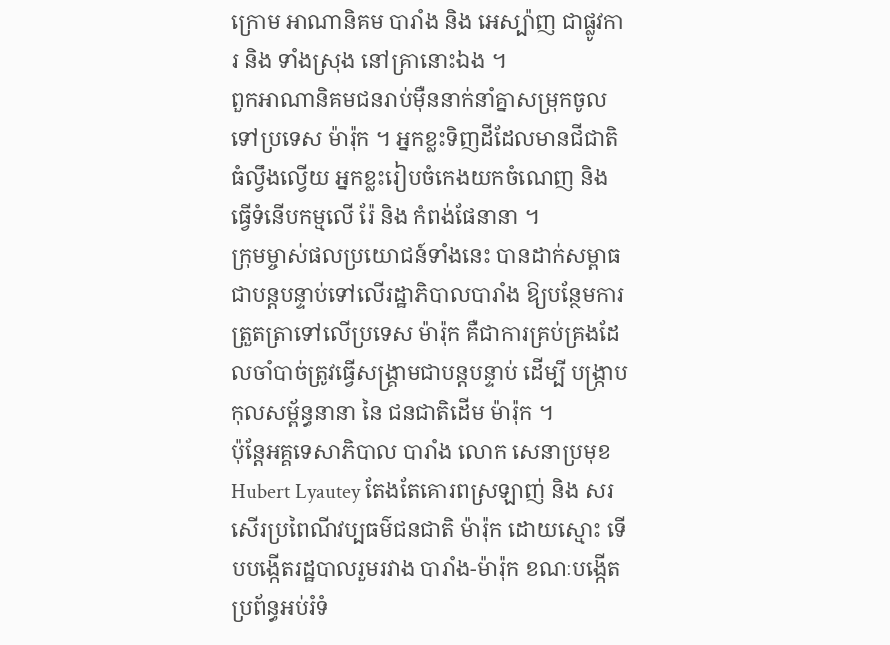ក្រោម អាណានិគម បារាំង និង អេស្ប៉ាញ ជាផ្លូវការ និង ទាំងស្រុង នៅគ្រានោះឯង ។
ពួកអាណានិគមជនរាប់ម៉ឺននាក់នាំគ្នាសម្រុកចូលទៅប្រទេស ម៉ារ៉ុក ។ អ្នកខ្លះទិញដីដែលមានជីជាតិធំល្វឹងល្វើយ អ្នកខ្លះរៀបចំកេងយកចំណេញ និង ធ្វើទំនើបកម្មលើ រ៉ែ និង កំពង់ផែនានា ។
ក្រុមម្ចាស់ផលប្រយោជន៍ទាំងនេះ បានដាក់សម្ពាធជាបន្តបន្ទាប់ទៅលើរដ្ឋាភិបាលបារាំង ឱ្យបន្ថែមការត្រួតត្រាទៅលើប្រទេស ម៉ារ៉ុក គឺជាការគ្រប់គ្រងដែលចាំបាច់ត្រូវធ្វើសង្គ្រាមជាបន្តបន្ទាប់ ដើម្បី បង្ក្រាបកុលសម្ព័ន្ធនានា នៃ ជនជាតិដើម ម៉ារ៉ុក ។
ប៉ុន្តែអគ្គទេសាភិបាល បារាំង លោក សេនាប្រមុខ Hubert Lyautey តែងតែគោរពស្រឡាញ់ និង សរសើរប្រពៃណីវប្បធម៌ជនជាតិ ម៉ារ៉ុក ដោយស្មោះ ទើបបង្កើតរដ្ឋបាលរួមរវាង បារាំង-ម៉ារ៉ុក ខណៈបង្កើតប្រព័ន្ធអប់រំទំ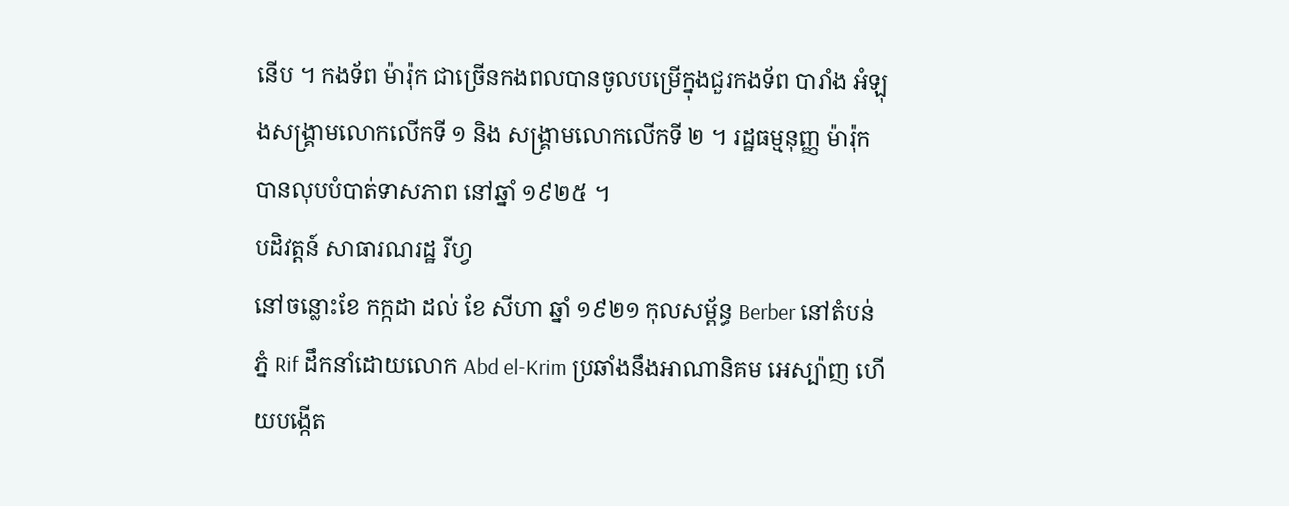នើប ។ កងទ័ព ម៉ារ៉ុក ជាច្រើនកងពលបានចូលបម្រើក្នុងជួរកងទ័ព បារាំង អំឡុងសង្គ្រាមលោកលើកទី ១ និង សង្គ្រាមលោកលើកទី ២ ។ រដ្ឋធម្មនុញ្ញ ម៉ារ៉ុក បានលុបបំបាត់ទាសភាព នៅឆ្នាំ ១៩២៥ ។
បដិវត្តន៍ សាធារណរដ្ឋ រីហ្វ
នៅចន្លោះខែ កក្កដា ដល់ ខែ សីហា ឆ្នាំ ១៩២១ កុលសម្ព័ន្ធ Berber នៅតំបន់ភ្នំ Rif ដឹកនាំដោយលោក Abd el-Krim ប្រឆាំងនឹងអាណានិគម អេស្ប៉ាញ ហើយបង្កើត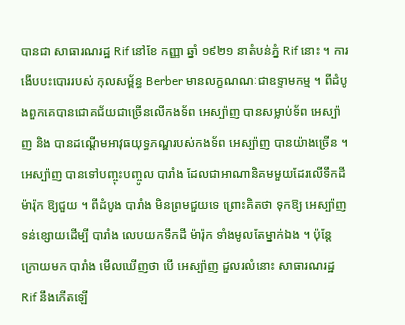បានជា សាធារណរដ្ឋ Rif នៅខែ កញ្ញា ឆ្នាំ ១៩២១ នាតំបន់ភ្នំ Rif នោះ ។ ការងើបបះបោររបស់ កុលសម្ព័ន្ធ Berber មានលក្ខណណៈជាឧទ្ទាមកម្ម ។ ពីដំបូងពួកគេបានជោគជ័យជាច្រើនលើកងទ័ព អេស្ប៉ាញ បានសម្លាប់ទ័ព អេស្ប៉ាញ និង បានដណ្តើមអាវុធយុទ្ធភណ្ឌរបស់កងទ័ព អេស្ប៉ាញ បានយ៉ាងច្រើន ។
អេស្ប៉ាញ បានទៅបញ្ចុះបញ្ចូល បារាំង ដែលជាអាណានិគមមួយដែរលើទឹកដី ម៉ារ៉ុក ឱ្យជួយ ។ ពីដំបូង បារាំង មិនព្រមជួយទេ ព្រោះគិតថា ទុកឱ្យ អេស្ប៉ាញ ទន់ខ្សោយដើម្បី បារាំង លេបយកទឹកដី ម៉ារ៉ុក ទាំងមូលតែម្នាក់ឯង ។ ប៉ុន្តែក្រោយមក បារាំង មើលឃើញថា បើ អេស្ប៉ាញ ដួលរលំនោះ សាធារណរដ្ឋ Rif នឹងកើតឡើ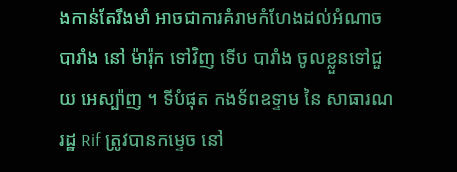ងកាន់តែរឹងមាំ អាចជាការគំរាមកំហែងដល់អំណាច បារាំង នៅ ម៉ារ៉ុក ទៅវិញ ទើប បារាំង ចូលខ្លួនទៅជួយ អេស្ប៉ាញ ។ ទីបំផុត កងទ័ពឧទ្ទាម នៃ សាធារណរដ្ឋ Rif ត្រូវបានកម្ទេច នៅ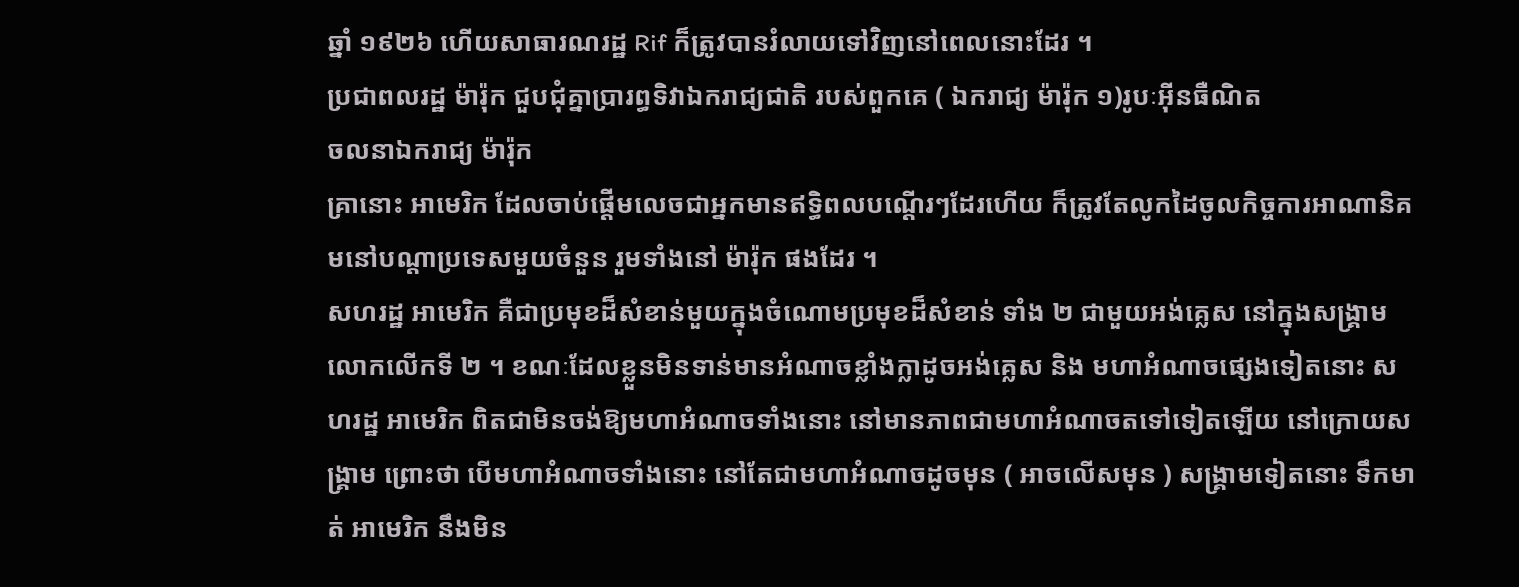ឆ្នាំ ១៩២៦ ហើយសាធារណរដ្ឋ Rif ក៏ត្រូវបានរំលាយទៅវិញនៅពេលនោះដែរ ។
ប្រជាពលរដ្ឋ ម៉ារ៉ុក ជួបជុំគ្នាប្រារព្ធទិវាឯករាជ្យជាតិ របស់ពួកគេ ( ឯករាជ្យ ម៉ារ៉ុក ១)រូបៈអ៊ីនធឺណិត
ចលនាឯករាជ្យ ម៉ារ៉ុក
គ្រានោះ អាមេរិក ដែលចាប់ផ្តើមលេចជាអ្នកមានឥទ្ធិពលបណ្តើរៗដែរហើយ ក៏ត្រូវតែលូកដៃចូលកិច្ចការអាណានិគមនៅបណ្តាប្រទេសមួយចំនួន រួមទាំងនៅ ម៉ារ៉ុក ផងដែរ ។
សហរដ្ឋ អាមេរិក គឺជាប្រមុខដ៏សំខាន់មួយក្នុងចំណោមប្រមុខដ៏សំខាន់ ទាំង ២ ជាមួយអង់គ្លេស នៅក្នុងសង្គ្រាមលោកលើកទី ២ ។ ខណៈដែលខ្លួនមិនទាន់មានអំណាចខ្លាំងក្លាដូចអង់គ្លេស និង មហាអំណាចផ្សេងទៀតនោះ សហរដ្ឋ អាមេរិក ពិតជាមិនចង់ឱ្យមហាអំណាចទាំងនោះ នៅមានភាពជាមហាអំណាចតទៅទៀតឡើយ នៅក្រោយសង្គ្រាម ព្រោះថា បើមហាអំណាចទាំងនោះ នៅតែជាមហាអំណាចដូចមុន ( អាចលើសមុន ) សង្គ្រាមទៀតនោះ ទឹកមាត់ អាមេរិក នឹងមិន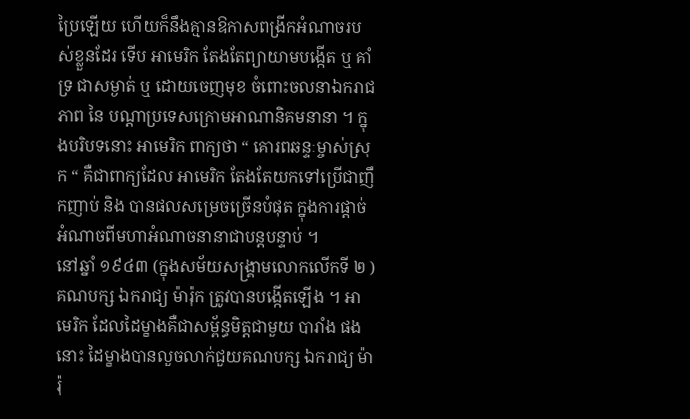ប្រៃឡើយ ហើយក៏នឹងគ្មានឱកាសពង្រីកអំណាចរបស់ខ្លួនដែរ ទើប អាមេរិក តែងតែព្យាយាមបង្កើត ឬ គាំទ្រ ជាសម្ងាត់ ឬ ដោយចេញមុខ ចំពោះចលនាឯករាជភាព នៃ បណ្តាប្រទេសក្រោមអាណានិគមនានា ។ ក្នុងបរិបទនោះ អាមេរិក ពាក្យថា “ គោរពឆន្ទៈម្ចាស់ស្រុក “ គឺជាពាក្យដែល អាមេរិក តែងតែយកទៅប្រើជាញឹកញាប់ និង បានផលសម្រេចច្រើនបំផុត ក្នុងការផ្តាច់អំណាចពីមហាអំណាចនានាជាបន្តបន្ទាប់ ។
នៅឆ្នាំ ១៩៤៣ (ក្នុងសម័យសង្គ្រាមលោកលើកទី ២ ) គណបក្ស ឯករាជ្យ ម៉ារ៉ុក ត្រូវបានបង្កើតឡើង ។ អាមេរិក ដែលដៃម្ខាងគឺជាសម្ព័ន្ធមិត្តជាមួយ បារាំង ផងនោះ ដៃម្ខាងបានលួចលាក់ជួយគណបក្ស ឯករាជ្យ ម៉ារ៉ុ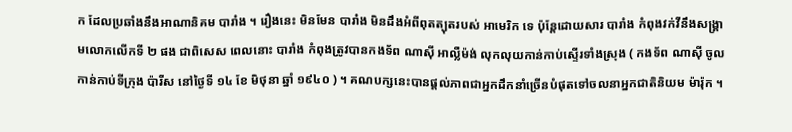ក ដែលប្រឆាំងនឹងអាណានិគម បារាំង ។ រឿងនេះ មិនមែន បារាំង មិនដឹងអំពីពុតត្បុតរបស់ អាមេរិក ទេ ប៉ុន្តែដោយសារ បារាំង កំពុងវក់វីនឹងសង្គ្រាមលោកលើកទី ២ ផង ជាពិសេស ពេលនោះ បារាំង កំពុងត្រូវបានកងទ័ព ណាស៊ី អាល្លឺម៉ង់ លុកលុយកាន់កាប់ស្ទើរទាំងស្រុង ( កងទ័ព ណាស៊ី ចូលកាន់កាប់ទីក្រុង ប៉ារីស នៅថ្ងៃទី ១៤ ខែ មិថុនា ឆ្នាំ ១៩៤០ ) ។ គណបក្សនេះបានផ្តល់ភាពជាអ្នកដឹកនាំច្រើនបំផុតទៅចលនាអ្នកជាតិនិយម ម៉ារ៉ុក ។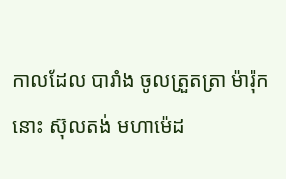កាលដែល បារាំង ចូលត្រួតត្រា ម៉ារ៉ុក នោះ ស៊ុលតង់ មហាម៉េដ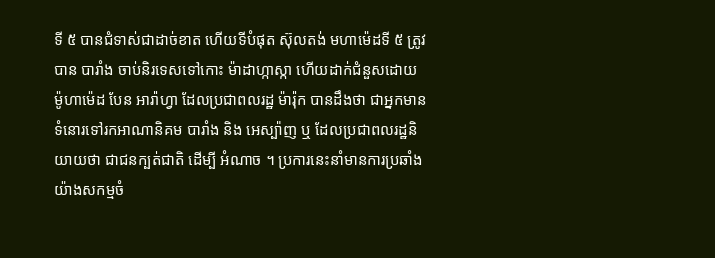ទី ៥ បានជំទាស់ជាដាច់ខាត ហើយទីបំផុត ស៊ុលតង់ មហាម៉េដទី ៥ ត្រូវបាន បារាំង ចាប់និរទេសទៅកោះ ម៉ាដាហ្កាស្កា ហើយដាក់ជំនួសដោយ ម៉ូហាម៉េដ បែន អារ៉ាហ្វា ដែលប្រជាពលរដ្ឋ ម៉ារ៉ុក បានដឹងថា ជាអ្នកមានទំនោរទៅរកអាណានិគម បារាំង និង អេស្ប៉ាញ ឬ ដែលប្រជាពលរដ្ឋនិយាយថា ជាជនក្បត់ជាតិ ដើម្បី អំណាច ។ ប្រការនេះនាំមានការប្រឆាំងយ៉ាងសកម្មចំ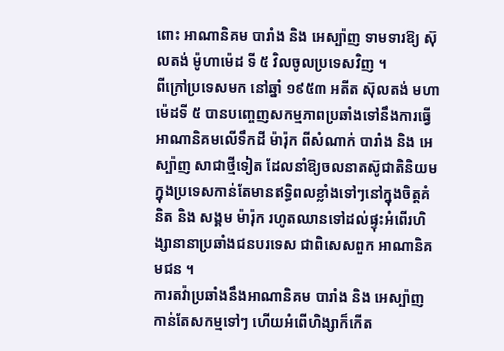ពោះ អាណានិគម បារាំង និង អេស្ប៉ាញ ទាមទារឱ្យ ស៊ុលតង់ ម៉ូហាម៉េដ ទី ៥ វិលចូលប្រទេសវិញ ។
ពីក្រៅប្រទេសមក នៅឆ្នាំ ១៩៥៣ អតីត ស៊ុលតង់ មហាម៉េដទី ៥ បានបញ្ចេញសកម្មភាពប្រឆាំងទៅនឹងការធ្វើអាណានិគមលើទឹកដី ម៉ារ៉ុក ពីសំណាក់ បារាំង និង អេស្ប៉ាញ សាជាថ្មីទៀត ដែលនាំឱ្យចលនាតស៊ូជាតិនិយមក្នុងប្រទេសកាន់តែមានឥទ្ធិពលខ្លាំងទៅៗនៅក្នុងចិត្តគំនិត និង សង្គម ម៉ារ៉ុក រហូតឈានទៅដល់ផ្ទុះអំពើរហិង្សានានាប្រឆាំងជនបរទេស ជាពិសេសពួក អាណានិគមជន ។
ការតវ៉ាប្រឆាំងនឹងអាណានិគម បារាំង និង អេស្ប៉ាញ កាន់តែសកម្មទៅៗ ហើយអំពើហិង្សាក៏កើត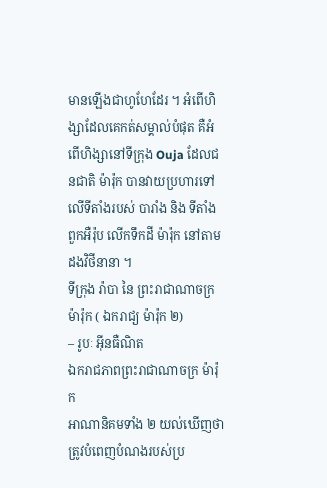មានឡើងជាហូហែដែរ ។ អំពើហិង្សាដែលគេកត់សម្គាល់បំផុត គឺអំពើហិង្សានៅទីក្រុង Ouja ដែលជនជាតិ ម៉ារ៉ុក បានវាយប្រហារទៅលើទីតាំងរបស់ បារាំង និង ទីតាំងពួកអឺរ៉ុប លើកទឹកដី ម៉ារ៉ុក នៅតាមដងវិថីនានា ។
ទីក្រុង រ៉ាបា នៃ ព្រះរាជាណាចក្រ ម៉ារ៉ុក ( ឯករាជ្យ ម៉ារ៉ុក ២)
– រូបៈ អ៊ីនធឺណិត
ឯករាជភាពព្រះរាជាណាចក្រ ម៉ារ៉ុក
អាណានិគមទាំង ២ យល់ឃើញថា ត្រូវបំពេញបំណងរបស់ប្រ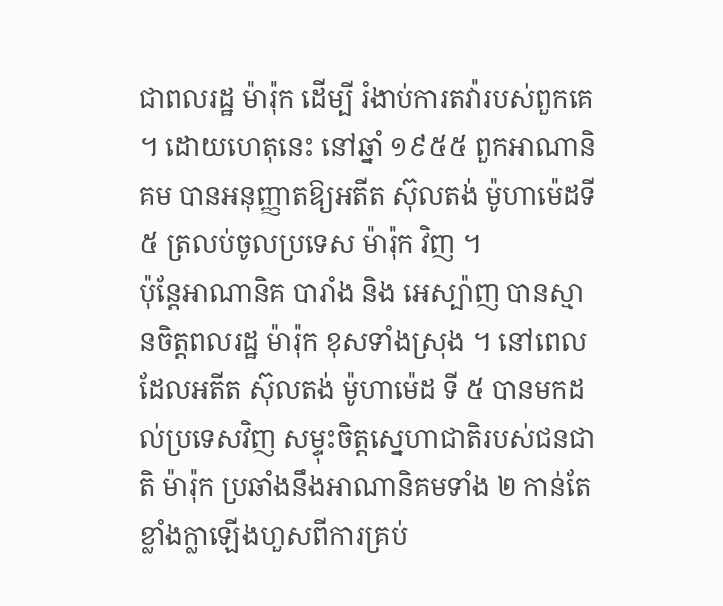ជាពលរដ្ឋ ម៉ារ៉ុក ដើម្បី រំងាប់ការតវ៉ារបស់ពួកគេ ។ ដោយហេតុនេះ នៅឆ្នាំ ១៩៥៥ ពួកអាណានិគម បានអនុញ្ញាតឱ្យអតីត ស៊ុលតង់ ម៉ូហាម៉េដទី ៥ ត្រលប់ចូលប្រទេស ម៉ារ៉ុក វិញ ។
ប៉ុន្តែអាណានិគ បារាំង និង អេស្ប៉ាញ បានស្មានចិត្តពលរដ្ឋ ម៉ារ៉ុក ខុសទាំងស្រុង ។ នៅពេលដែលអតីត ស៊ុលតង់ ម៉ូហាម៉េដ ទី ៥ បានមកដល់ប្រទេសវិញ សម្ទុះចិត្តស្នេហាជាតិរបស់ជនជាតិ ម៉ារ៉ុក ប្រឆាំងនឹងអាណានិគមទាំង ២ កាន់តែខ្លាំងក្លាឡើងហួសពីការគ្រប់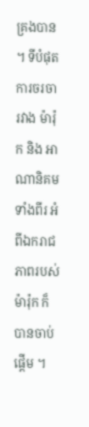គ្រងបាន ។ ទីបំផុតការចរចារវាង ម៉ារ៉ុក និង អាណានិគមទាំងពីរ អំពីឯករាជភាពរបស់ ម៉ារ៉ុក ក៏បានចាប់ផ្តើម ។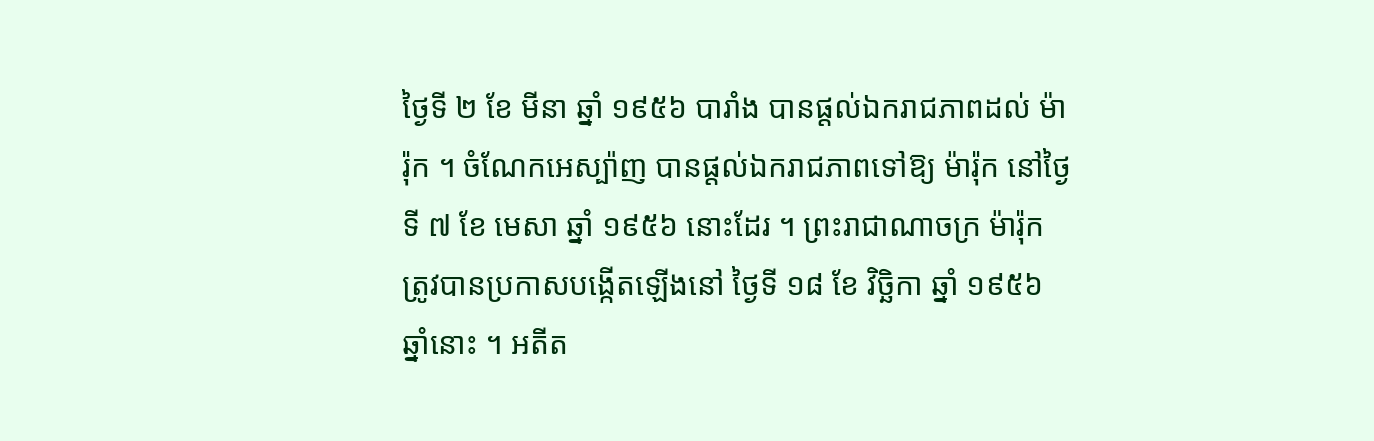ថ្ងៃទី ២ ខែ មីនា ឆ្នាំ ១៩៥៦ បារាំង បានផ្តល់ឯករាជភាពដល់ ម៉ារ៉ុក ។ ចំណែកអេស្ប៉ាញ បានផ្តល់ឯករាជភាពទៅឱ្យ ម៉ារ៉ុក នៅថ្ងៃទី ៧ ខែ មេសា ឆ្នាំ ១៩៥៦ នោះដែរ ។ ព្រះរាជាណាចក្រ ម៉ារ៉ុក ត្រូវបានប្រកាសបង្កើតឡើងនៅ ថ្ងៃទី ១៨ ខែ វិច្ឆិកា ឆ្នាំ ១៩៥៦ ឆ្នាំនោះ ។ អតីត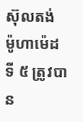ស៊ុលតង់ ម៉ូហាម៉េដ ទី ៥ ត្រូវបាន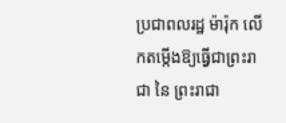ប្រជាពលរដ្ឋ ម៉ារ៉ុក លើកតម្កើងឱ្យធ្វើជាព្រះរាជា នៃ ព្រះរាជា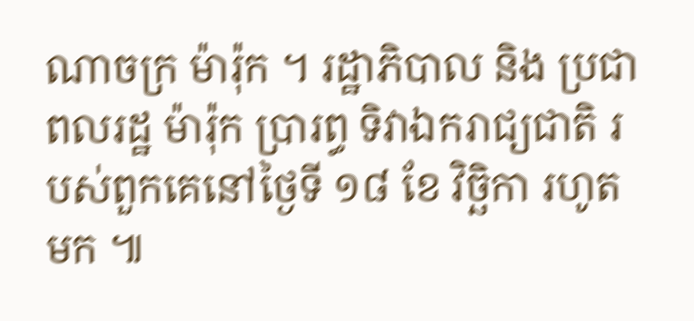ណាចក្រ ម៉ារ៉ុក ។ រដ្ឋាភិបាល និង ប្រជាពលរដ្ឋ ម៉ារ៉ុក ប្រារព្ធ ទិវាឯករាជ្យជាតិ របស់ពួកគេនៅថ្ងៃទី ១៨ ខែ វិច្ឆិកា រហូតមក ៕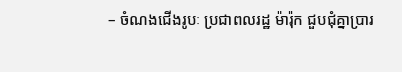– ចំណងជើងរូបៈ ប្រជាពលរដ្ឋ ម៉ារ៉ុក ជួបជុំគ្នាប្រារ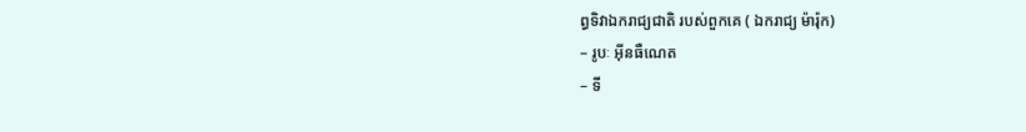ព្ធទិវាឯករាជ្យជាតិ របស់ពួកគេ ( ឯករាជ្យ ម៉ារ៉ុក)
– រូបៈ អ៊ីនធឺណេត
– ទី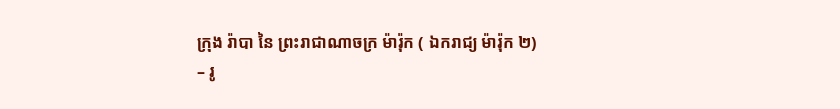ក្រុង រ៉ាបា នៃ ព្រះរាជាណាចក្រ ម៉ារ៉ុក ( ឯករាជ្យ ម៉ារ៉ុក ២)
– រូ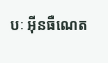បៈ អ៊ីនធឺណេត